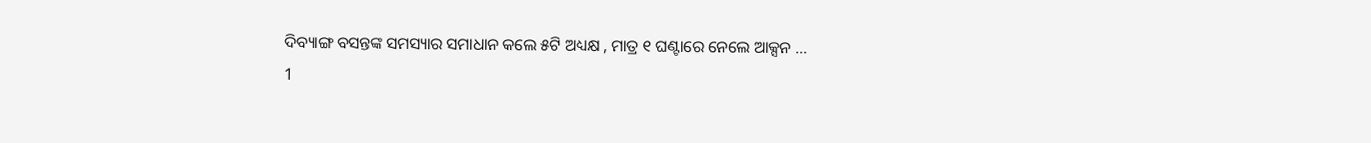ଦିବ୍ୟାଙ୍ଗ ବସନ୍ତଙ୍କ ସମସ୍ୟାର ସମାଧାନ କଲେ ୫ଟି ଅଧ୍ୟକ୍ଷ , ମାତ୍ର ୧ ଘଣ୍ଟାରେ ନେଲେ ଆକ୍ସନ …
1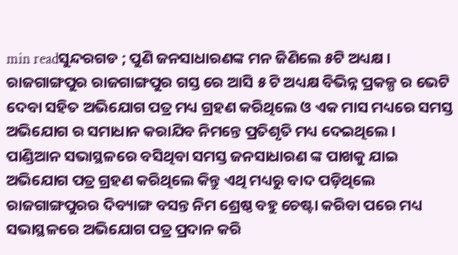min readସୁନ୍ଦରଗଡ ; ପୁଣି ଜନସାଧାରଣଙ୍କ ମନ ଜିଣିଲେ ୫ଟି ଅଧ୍ୟକ୍ଷ । ରାଜଗାଙ୍ଗପୁର ରାଜଗାଙ୍ଗପୁର ଗସ୍ତ ରେ ଆସି ୫ ଟି ଅଧ୍ୟକ୍ଷ ବିଭିନ୍ନ ପ୍ରକଳ୍ପ ର ଭେଟି ଦେବା ସହିତ ଅଭିଯୋଗ ପତ୍ର ମଧ୍ୟ ଗ୍ରହଣ କରିଥିଲେ ଓ ଏକ ମାସ ମଧ୍ୟରେ ସମସ୍ତ ଅଭିଯୋଗ ର ସମାଧାନ କରାଯିବ ନିମନ୍ତେ ପ୍ରତିଶୃତି ମଧ୍ୟ ଦେଇଥିଲେ ।
ପାଣ୍ଡିଆନ ସଭାସ୍ଥଳରେ ବସିଥିବା ସମସ୍ତ ଜନସାଧାରଣ ଙ୍କ ପାଖକୁ ଯାଇ ଅଭିଯୋଗ ପତ୍ର ଗ୍ରହଣ କରିଥିଲେ କିନ୍ତୁ ଏଥି ମଧ୍ୟରୁ ବାଦ ପଡ଼ିଥିଲେ ରାଜଗାଙ୍ଗପୁରର ଦିବ୍ୟାଙ୍ଗ ବସନ୍ତ ନିମ ଶ୍ରେଷ୍ଠ ବହୁ ଚେଷ୍ଟା କରିବା ପରେ ମଧ୍ୟ ସଭାସ୍ଥଳରେ ଅଭିଯୋଗ ପତ୍ର ପ୍ରଦାନ କରି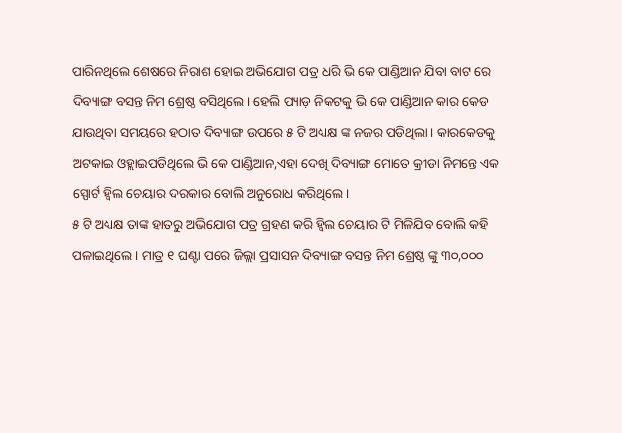ପାରିନଥିଲେ ଶେଷରେ ନିରାଶ ହୋଇ ଅଭିଯୋଗ ପତ୍ର ଧରି ଭି କେ ପାଣ୍ଡିଆନ ଯିବା ବାଟ ରେ ଦିବ୍ୟାଙ୍ଗ ବସନ୍ତ ନିମ ଶ୍ରେଷ୍ଠ ବସିଥିଲେ। ହେଲି ପ୍ୟାଡ଼ ନିକଟକୁ ଭି କେ ପାଣ୍ଡିଆନ କାର କେଡ ଯାଉଥିବା ସମୟରେ ହଠାତ ଦିବ୍ୟାଙ୍ଗ ଉପରେ ୫ ଟି ଅଧ୍ୟକ୍ଷ ଙ୍କ ନଜର ପଡିଥିଲା। କାରକେଡକୁ ଅଟକାଇ ଓହ୍ଲାଇପଡିଥିଲେ ଭି କେ ପାଣ୍ଡିଆନ,ଏହା ଦେଖି ଦିବ୍ୟାଙ୍ଗ ମୋତେ କ୍ରୀଡା ନିମନ୍ତେ ଏକ ସ୍ପୋର୍ଟ ହ୍ବିଲ ଚେୟାର ଦରକାର ବୋଲି ଅନୁରୋଧ କରିଥିଲେ।
୫ ଟି ଅଧ୍ୟକ୍ଷ ତାଙ୍କ ହାତରୁ ଅଭିଯୋଗ ପତ୍ର ଗ୍ରହଣ କରି ହ୍ବିଲ ଚେୟାର ଟି ମିଳିଯିବ ବୋଲି କହି ପଳାଇଥିଲେ । ମାତ୍ର ୧ ଘଣ୍ଟା ପରେ ଜିଲ୍ଲା ପ୍ରସାସନ ଦିବ୍ୟାଙ୍ଗ ବସନ୍ତ ନିମ ଶ୍ରେଷ୍ଠ ଙ୍କୁ ୩୦,୦୦୦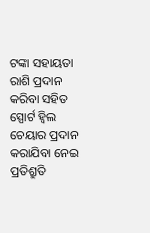ଟଙ୍କା ସହାୟତା ରାଶି ପ୍ରଦାନ କରିବା ସହିତ ସ୍ପୋର୍ଟ ହ୍ବିଲ ଚେୟାର ପ୍ରଦାନ କରାଯିବା ନେଇ ପ୍ରତିଶ୍ରୁତି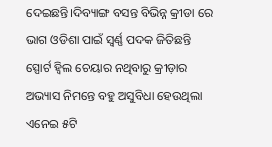ଦେଇଛନ୍ତି।ଦିବ୍ୟାଙ୍ଗ ବସନ୍ତ ବିଭିନ୍ନ କ୍ରୀଡା ରେ ଭାଗ ଓଡିଶା ପାଇଁ ସ୍ୱର୍ଣ୍ଣ ପଦକ ଜିତିଛନ୍ତି ସ୍ପୋର୍ଟ ହ୍ବିଲ ଚେୟାର ନଥିବାରୁ କ୍ରୀଡ଼ାର ଅଭ୍ୟାସ ନିମନ୍ତେ ବହୁ ଅସୁବିଧା ହେଉଥିଲା ଏନେଇ ୫ଟି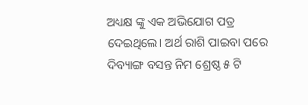ଅଧ୍ୟକ୍ଷ ଙ୍କୁ ଏକ ଅଭିଯୋଗ ପତ୍ର ଦେଇଥିଲେ। ଅର୍ଥ ରାଶି ପାଇବା ପରେ ଦିବ୍ୟାଙ୍ଗ ବସନ୍ତ ନିମ ଶ୍ରେଷ୍ଠ ୫ ଟି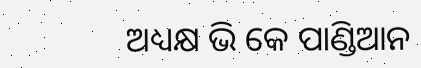ଅଧ୍ୟକ୍ଷ ଭି କେ ପାଣ୍ଡିଆନ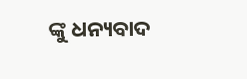ଙ୍କୁ ଧନ୍ୟବାଦ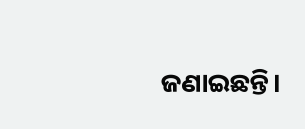ଜଣାଇଛନ୍ତି।